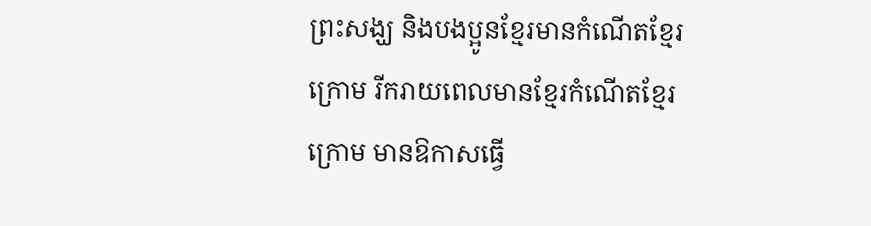ព្រះសង្ឃ និងបងប្អូនខ្មែរមានកំណើតខ្មែរក្រោម រីករាយពេលមានខ្មែរកំណើតខ្មែរក្រោម មានឱកាសធ្វើ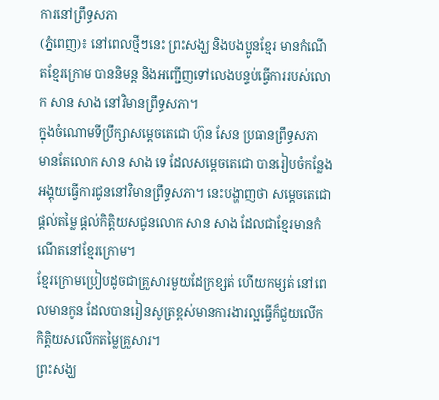ការនៅព្រឹទ្ធសភា
(ភ្នំពេញ)៖ នៅពេលថ្មីៗនេះ ព្រះសង្ឃ និងបងប្អូនខ្មែរ មានកំណើតខ្មែរក្រោម បាននិមន្ត និងអញ្ជើញទៅលេងបន្ទប់ធ្វើការរបស់លោក សាន សាង នៅវិមានព្រឹទ្ធសភា។
ក្នុងចំណោមទីប្រឹក្សាសម្តេចតេជោ ហ៊ុន សែន ប្រធានព្រឹទ្ធសភា មានតែលោក សាន សាង ទេ ដែលសម្តេចតេជោ បានរៀបចំកន្លែងអង្គុយធ្វើការជូននៅវិមានព្រឹទ្ធសភា។ នេះបង្ហាញថា សម្តេចតេជោផ្តល់តម្លៃ ផ្តល់កិត្តិយសជូនលោក សាន សាង ដែលជាខ្មែរមានកំណើតនៅខ្មែរក្រោម។
ខ្មែរក្រោមប្រៀបដូចជាគ្រួសារមួយដែក្រខ្សត់ ហើយកម្សត់ នៅពេលមានកូន ដែលបានរៀនសូត្រខ្ពស់មានការងារល្អធ្វើក៏ជួយលើកកិត្តិយសលើកតម្លៃគ្រួសារ។
ព្រះសង្ឃ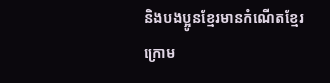និងបងប្អូនខ្មែរមានកំណើតខ្មែរក្រោម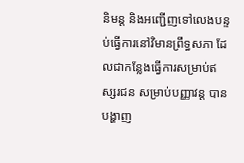និមន្ត និងអញ្ជើញទៅលេងបន្ទប់ធ្វើការនៅវិមានព្រឹទ្ធសភា ដែលជាកន្លែងធ្វើការសម្រាប់ឥស្សរជន សម្រាប់បញ្ញាវន្ត បានបង្ហាញ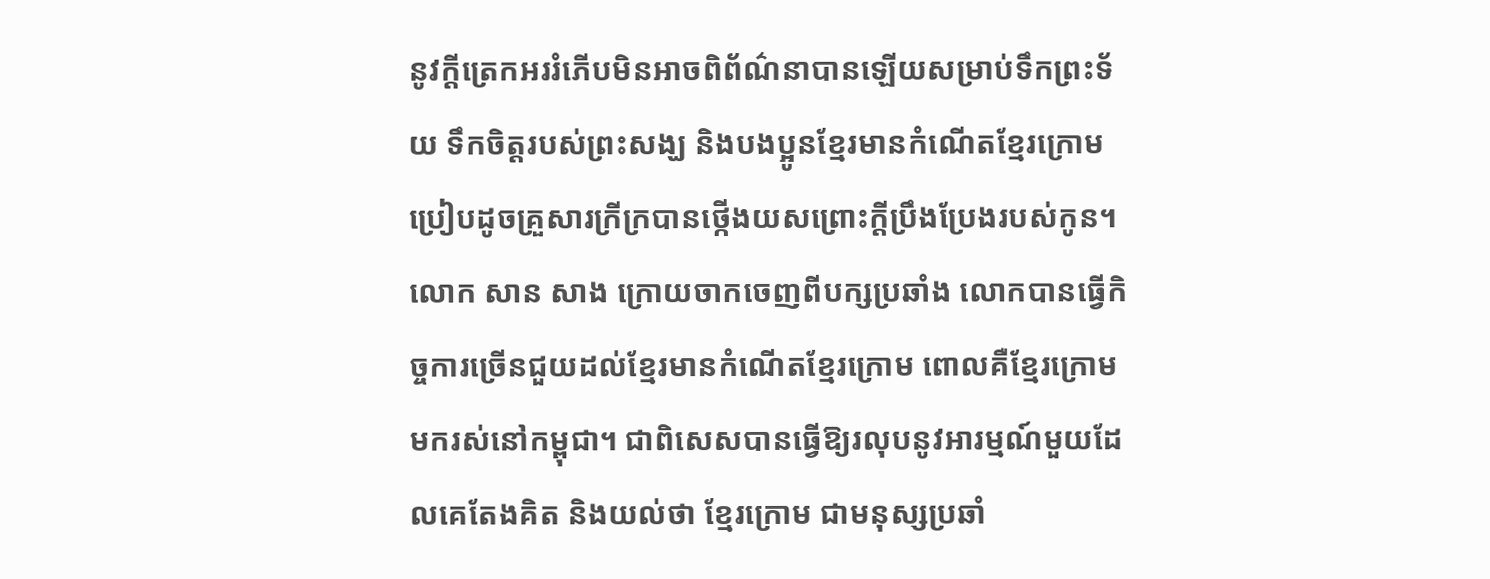នូវក្តីត្រេកអររំភើបមិនអាចពិព័ណ៌នាបានឡើយសម្រាប់ទឹកព្រះទ័យ ទឹកចិត្តរបស់ព្រះសង្ឃ និងបងប្អូនខ្មែរមានកំណើតខ្មែរក្រោម ប្រៀបដូចគ្រួសារក្រីក្របានថ្កើងយសព្រោះក្តីប្រឹងប្រែងរបស់កូន។
លោក សាន សាង ក្រោយចាកចេញពីបក្សប្រឆាំង លោកបានធ្វើកិច្ចការច្រើនជួយដល់ខ្មែរមានកំណើតខ្មែរក្រោម ពោលគឺខ្មែរក្រោមមករស់នៅកម្ពុជា។ ជាពិសេសបានធ្វើឱ្យរលុបនូវអារម្មណ៍មួយដែលគេតែងគិត និងយល់ថា ខ្មែរក្រោម ជាមនុស្សប្រឆាំ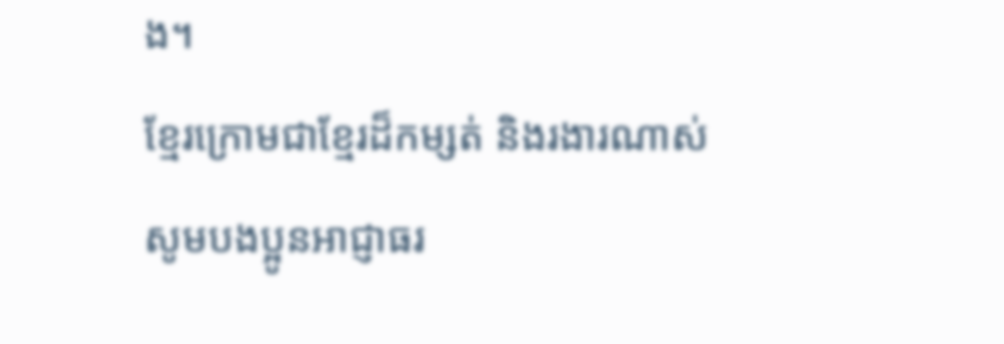ង។
ខ្មែរក្រោមជាខ្មែរដ៏កម្សត់ និងរងារណាស់ សូមបងប្អូនអាជ្ញាធរ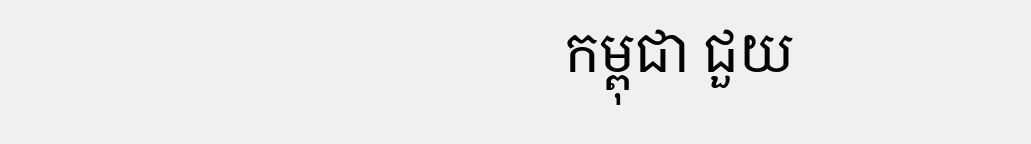កម្ពុជា ជួយ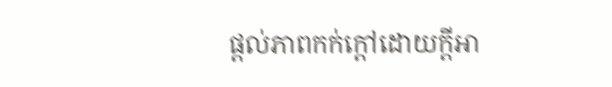ផ្តល់ភាពកក់ក្តៅដោយក្តីអា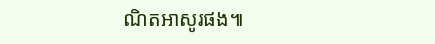ណិតអាសូរផង៕